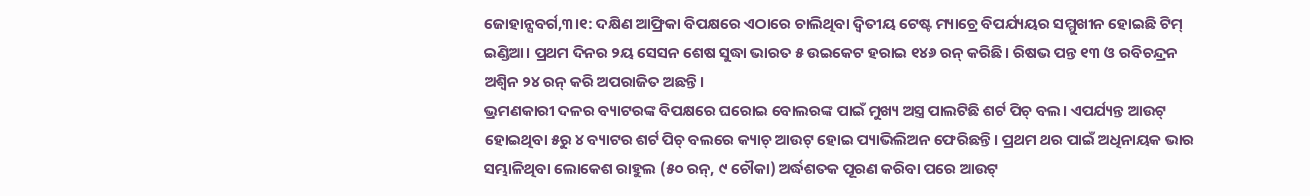ଜୋହାନ୍ସବର୍ଗ,୩।୧: ଦକ୍ଷିଣ ଆଫ୍ରିକା ବିପକ୍ଷରେ ଏଠାରେ ଚାଲିଥିବା ଦ୍ୱିତୀୟ ଟେଷ୍ଟ ମ୍ୟାଚ୍ରେ ବିପର୍ଯ୍ୟୟର ସମ୍ମୁଖୀନ ହୋଇଛି ଟିମ୍ ଇଣ୍ଡିଆ। ପ୍ରଥମ ଦିନର ୨ୟ ସେସନ ଶେଷ ସୁଦ୍ଧା ଭାରତ ୫ ଉଇକେଟ ହରାଇ ୧୪୬ ରନ୍ କରିଛି। ରିଷଭ ପନ୍ତ ୧୩ ଓ ରବିଚନ୍ଦ୍ରନ ଅଶ୍ୱିନ ୨୪ ରନ୍ କରି ଅପରାଜିତ ଅଛନ୍ତି।
ଭ୍ରମଣକାରୀ ଦଳର ବ୍ୟାଟରଙ୍କ ବିପକ୍ଷରେ ଘରୋଇ ବୋଲରଙ୍କ ପାଇଁ ମୁଖ୍ୟ ଅସ୍ତ୍ର ପାଲଟିଛି ଶର୍ଟ ପିଚ୍ ବଲ। ଏପର୍ଯ୍ୟନ୍ତ ଆଉଟ୍ ହୋଇଥିବା ୫ରୁ ୪ ବ୍ୟାଟର ଶର୍ଟ ପିଚ୍ ବଲରେ କ୍ୟାଚ୍ ଆଉଟ୍ ହୋଇ ପ୍ୟାଭିଲିଅନ ଫେରିଛନ୍ତି। ପ୍ରଥମ ଥର ପାଇଁ ଅଧିନାୟକ ଭାର ସମ୍ଭାଳିଥିବା ଲୋକେଶ ରାହୁଲ (୫୦ ରନ୍, ୯ ଚୌକା) ଅର୍ଦ୍ଧଶତକ ପୂରଣ କରିବା ପରେ ଆଉଟ୍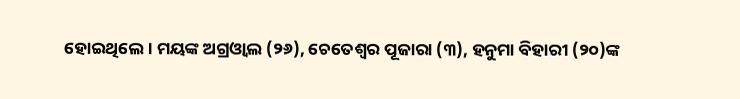ହୋଇଥିଲେ। ମୟଙ୍କ ଅଗ୍ରଓ୍ବାଲ (୨୬), ଚେତେଶ୍ୱର ପୂଜାରା (୩), ହନୁମା ବିହାରୀ (୨୦)ଙ୍କ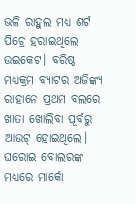ଭଳି ରାହୁଲ ମଧ୍ୟ ଶର୍ଟ ପିଚ୍ରେ ହରାଇଥିଲେ ଉଇକେଟ। ବରିଷ୍ଠ ମଧ୍ୟକ୍ରମ ବ୍ୟାଟର ଅଜିଙ୍କ୍ୟ ରାହାନେ ପ୍ରଥମ ବଲରେ ଖାତା ଖୋଲିବା ପୂର୍ବରୁ ଆଉଟ୍ ହୋଇଥିଲେ। ଘରୋଇ ବୋଲରଙ୍କ ମଧ୍ୟରେ ମାର୍କୋ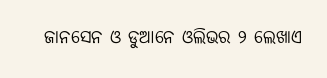ଜାନସେନ ଓ ଡୁଆନେ ଓଲିଭର ୨ ଲେଖାଏ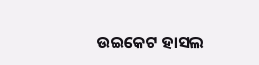ଉଇକେଟ ହାସଲ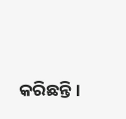କରିଛନ୍ତି।